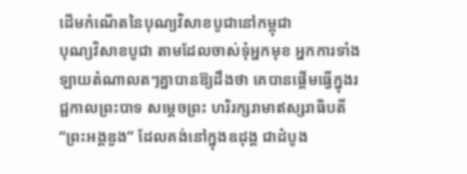ដើមកំណើតនៃបុណ្យវិសាខបូជានៅកម្ពុជា
បុណ្យវិសាខបូជា តាមដែលចាស់ទុំអ្នកមុខ អ្នកការទាំងឡាយតំណាលតៗគ្នាបានឱ្យដឹងថា គេបានផ្ដើមធ្វើក្នុងរជ្ជកាលព្រះបាទ សម្ដេចព្រះ ហរិរក្សរាមាឥស្សរាធិបតី “ព្រះអង្គឌួង” ដែលគង់នៅក្នុងឧដុង្គ ជាដំបូង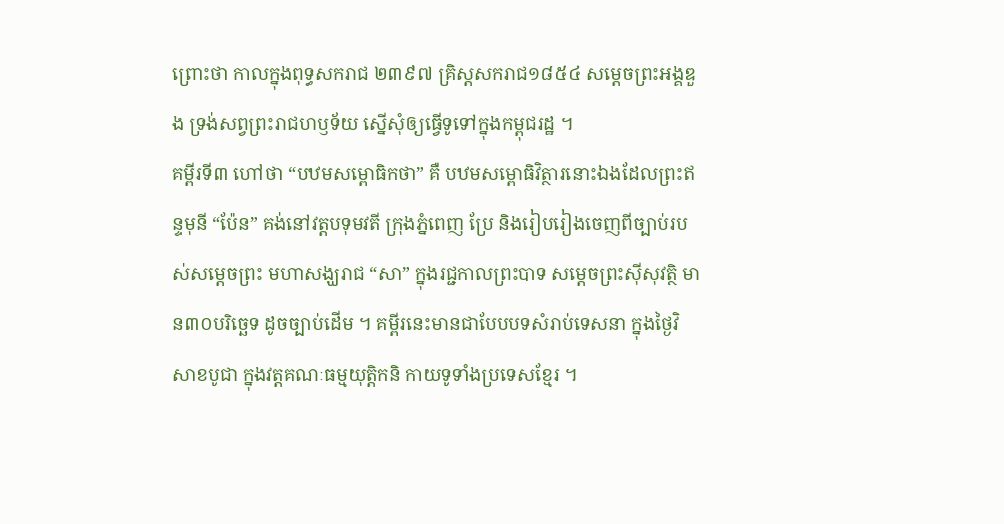ព្រោះថា កាលក្នុងពុទ្ធសករាជ ២៣៩៧ គ្រិស្ដសករាជ១៨៥៤ សម្ដេចព្រះអង្គឌួង ទ្រង់សព្វព្រះរាជហឫទ័យ ស្នើសុំឲ្យធ្វើទូទៅក្នុងកម្ពុជរដ្ឋ ។
គម្ពីរទី៣ ហៅថា “បឋមសម្ពោធិកថា” គឺ បឋមសម្ពោធិវិត្ថារនោះឯងដែលព្រះឥន្ទមុនី “ប៉ែន” គង់នៅវត្ដបទុមវតី ក្រុងភ្នំពេញ ប្រែ និងរៀបរៀងចេញពីច្បាប់របស់សម្ដេចព្រះ មហាសង្ឃរាជ “សា” ក្នុងរជ្ជកាលព្រះបាទ សម្ដេចព្រះស៊ីសុវត្ថិ មាន៣០បរិច្ឆេទ ដូចច្បាប់ដើម ។ គម្ពីរនេះមានជាបែបបទសំរាប់ទេសនា ក្នុងថ្ងៃវិសាខបូជា ក្នុងវត្ដគណៈធម្មយុត្ដិកនិ កាយទូទាំងប្រទេសខ្មែរ ។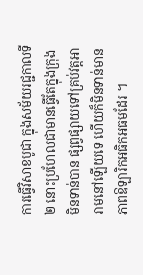ការធ្វើវិសាខបូជា ក្នុងសម័យរជ្ជកាលទី២ នោះប្រហែលជាមានធ្វើតែក្នុងក្រុង មិនទាន់បាន ផ្សព្វផ្សាយទៅគ្រប់វត្ដអារាមនៅឡើយទេ ហើយក៏មិនទាន់មានភាពឱឡារិកអធិកអធមដែរ ។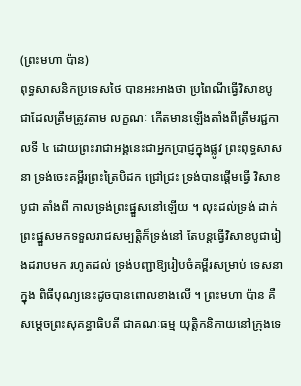(ព្រះមហា ប៉ាន)
ពុទ្ធសាសនិកប្រទេសថៃ បានអះអាងថា ប្រពៃណីធ្វើវិសាខបូជាដែលត្រឹមត្រូវតាម លក្ខណៈ កើតមានឡើងតាំងពីត្រឹមរជ្ជកាលទី ៤ ដោយព្រះរាជាអង្គនេះជាអ្នកប្រាជ្ញក្នុងផ្លូវ ព្រះពុទ្ធសាសនា ទ្រង់ចេះគម្ពីរព្រះត្រៃបិដក ជ្រៅជ្រះ ទ្រង់បានផ្ដើមធ្វើ វិសាខបូជា តាំងពី កាលទ្រង់ព្រះផ្នួសនៅឡើយ ។ លុះដល់ទ្រង់ ដាក់ព្រះផ្នួសមកទទួលរាជសម្បត្ដិក៏ទ្រង់នៅ តែបន្ដធ្វើវិសាខបូជារៀងដរាបមក រហូតដល់ ទ្រង់បញ្ជាឱ្យរៀបចំគម្ពីរសម្រាប់ ទេសនាក្នុង ពិធីបុណ្យនេះដូចបានពោលខាងលើ ។ ព្រះមហា ប៉ាន គឺសម្ដេចព្រះសុគន្ធាធិបតី ជាគណៈធម្ម យុត្ដិកនិកាយនៅក្រុងទេ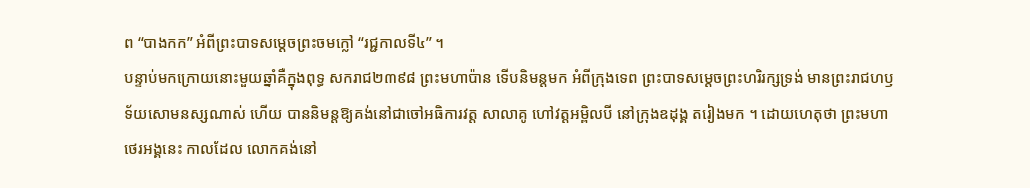ព “បាងកក” អំពីព្រះបាទសម្ដេចព្រះចមក្លៅ “រជ្ជកាលទី៤” ។
បន្ទាប់មកក្រោយនោះមួយឆ្នាំគឺក្នុងពុទ្ធ សករាជ២៣៩៨ ព្រះមហាប៉ាន ទើបនិមន្ដមក អំពីក្រុងទេព ព្រះបាទសម្ដេចព្រះហរិរក្សទ្រង់ មានព្រះរាជហឫទ័យសោមនស្សណាស់ ហើយ បាននិមន្ដឱ្យគង់នៅជាចៅអធិការវត្ដ សាលាគូ ហៅវត្ដអម្ពិលបី នៅក្រុងឧដុង្គ តរៀងមក ។ ដោយហេតុថា ព្រះមហាថេរអង្គនេះ កាលដែល លោកគង់នៅ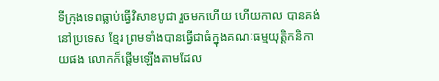ទីក្រុងទេពធ្លាប់ធ្វើវិសាខបូជា រួចមកហើយ ហើយកាល បានគង់នៅប្រទេស ខ្មែរ ព្រមទាំងបានធ្វើជាធំក្នុងគណៈធម្មយុត្ដិកនិកាយផង លោកក៏ផ្ដើមឡើងតាមដែល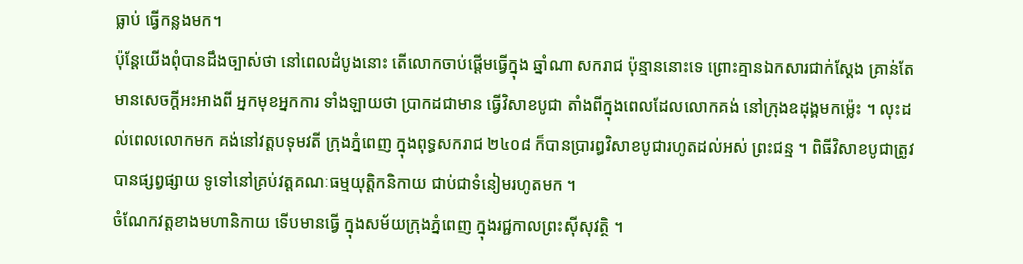ធ្លាប់ ធ្វើកន្លងមក។
ប៉ុន្ដែយើងពុំបានដឹងច្បាស់ថា នៅពេលដំបូងនោះ តើលោកចាប់ផ្ដើមធ្វើក្នុង ឆ្នាំណា សករាជ ប៉ុន្មាននោះទេ ព្រោះគ្មានឯកសារជាក់ស្ដែង គ្រាន់តែមានសេចក្ដីអះអាងពី អ្នកមុខអ្នកការ ទាំងឡាយថា ប្រាកដជាមាន ធ្វើវិសាខបូជា តាំងពីក្នុងពេលដែលលោកគង់ នៅក្រុងឧដុង្គមកម្ល៉េះ ។ លុះដល់ពេលលោកមក គង់នៅវត្ដបទុមវតី ក្រុងភ្នំពេញ ក្នុងពុទ្ធសករាជ ២៤០៨ ក៏បានប្រារឰវិសាខបូជារហូតដល់អស់ ព្រះជន្ម ។ ពិធីវិសាខបូជាត្រូវបានផ្សព្វផ្សាយ ទូទៅនៅគ្រប់វត្ដគណៈធម្មយុត្ដិកនិកាយ ជាប់ជាទំនៀមរហូតមក ។
ចំណែកវត្ដខាងមហានិកាយ ទើបមានធ្វើ ក្នុងសម័យក្រុងភ្នំពេញ ក្នុងរជ្ជកាលព្រះស៊ីសុវត្ថិ ។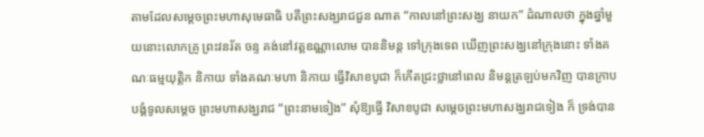តាមដែលសម្ដេចព្រះមហាសុមេធាធិ បតីព្រះសង្ឃរាជជួន ណាត “កាលនៅព្រះសង្ឃ នាយក” ដំណាលថា ក្នុងឆ្នាំមួយនោះលោកគ្រូ ព្រះវនរ័ត ចន្ទ គង់នៅវត្ដឧណ្ណាលោម បាននិមន្ដ ទៅក្រុងទេព ឃើញព្រះសង្ឃនៅក្រុងនោះ ទាំងគណៈធម្មយុត្ដិក និកាយ ទាំងគណៈមហា និកាយ ធ្វើវិសាខបូជា ក៏កើតជ្រះថ្លានៅពេល និមន្ដត្រឡប់មកវិញ បានក្រាបបង្គំទូលសម្ដេច ព្រះមហាសង្ឃរាជ “ព្រះនាមទៀង” សុំឱ្យធ្វើ វិសាខបូជា សម្ដេចព្រះមហាសង្ឃរាជទៀង ក៏ ទ្រង់បាន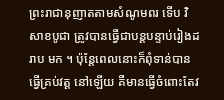ព្រះរាជានុញាតតាមសំណូមពរ ទើប វិសាខបូជា ត្រូវបានធ្វើជាបន្ដបន្ទាប់រៀងដរាប មក ។ ប៉ុន្ដែពេលនោះក៏ពុំទាន់បានធ្វើគ្រប់វត្ដ នៅឡើយ គឺមានធ្វើចំពោះតែវ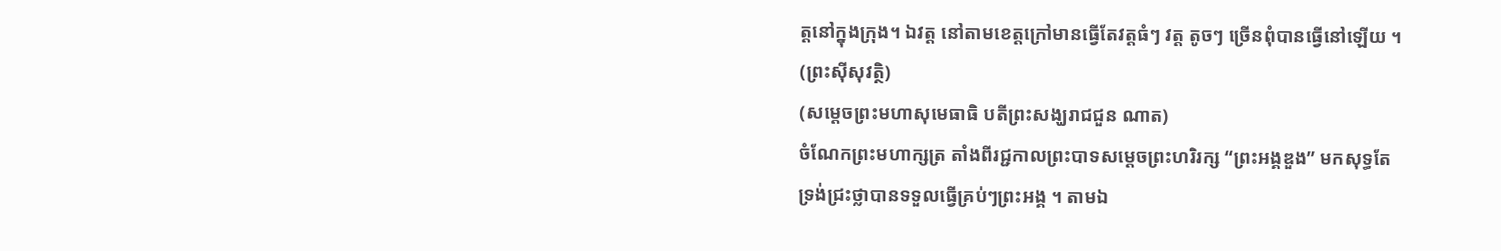ត្ដនៅក្នុងក្រុង។ ឯវត្ដ នៅតាមខេត្ដក្រៅមានធ្វើតែវត្ដធំៗ វត្ដ តូចៗ ច្រើនពុំបានធ្វើនៅឡើយ ។
(ព្រះស៊ីសុវត្ថិ)
(សម្ដេចព្រះមហាសុមេធាធិ បតីព្រះសង្ឃរាជជួន ណាត)
ចំណែកព្រះមហាក្សត្រ តាំងពីរជ្ជកាលព្រះបាទសម្ដេចព្រះហរិរក្ស “ព្រះអង្គឌួង” មកសុទ្ធតែទ្រង់ជ្រះថ្លាបានទទួលធ្វើគ្រប់ៗព្រះអង្គ ។ តាមឯ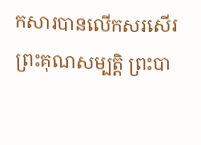កសារបានលើកសរសើរព្រះគុណសម្បត្ដិ ព្រះបា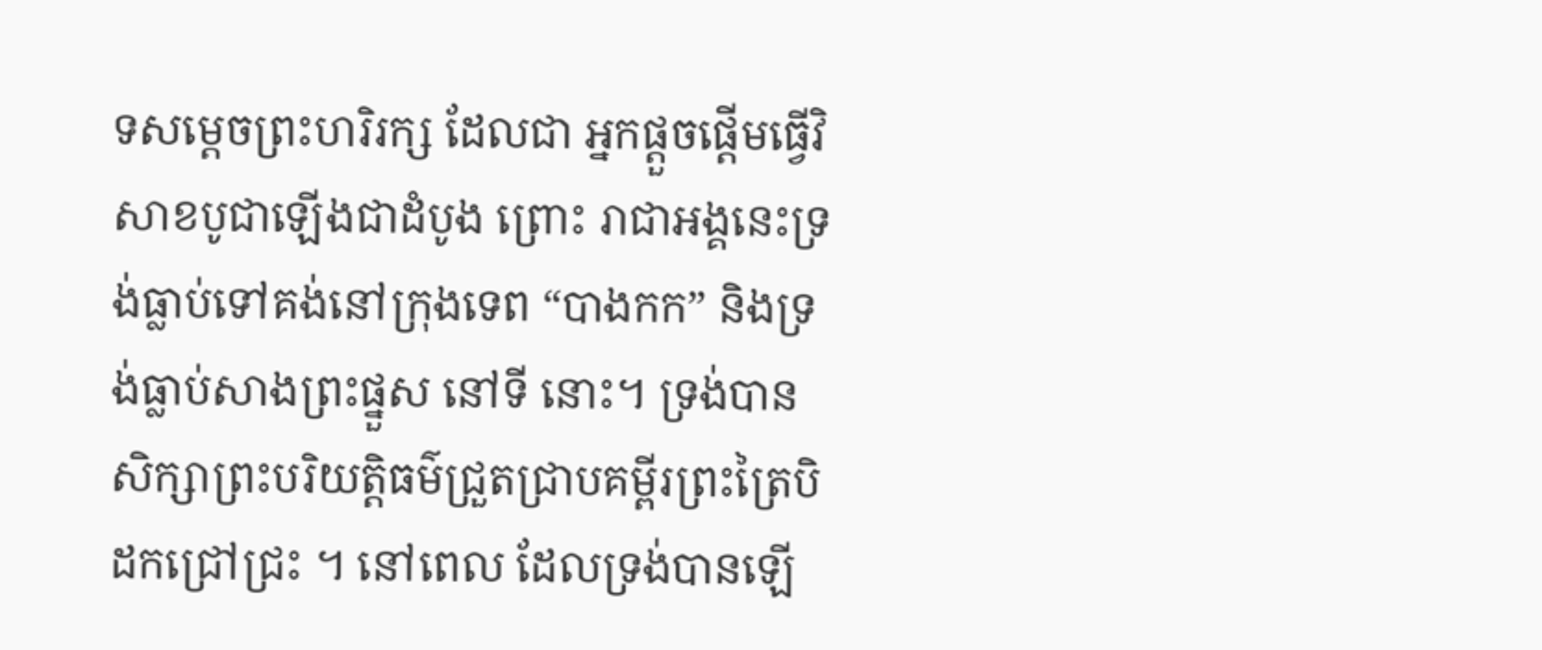ទសម្ដេចព្រះហរិរក្ស ដែលជា អ្នកផ្ដួចផ្ដើមធ្វើវិសាខបូជាឡើងជាដំបូង ព្រោះ រាជាអង្គនេះទ្រង់ធ្លាប់ទៅគង់នៅក្រុងទេព “បាងកក” និងទ្រង់ធ្លាប់សាងព្រះផ្នួស នៅទី នោះ។ ទ្រង់បានសិក្សាព្រះបរិយត្ដិធម៌ជ្រួតជ្រាបគម្ពីរព្រះត្រៃបិដកជ្រៅជ្រះ ។ នៅពេល ដែលទ្រង់បានឡើ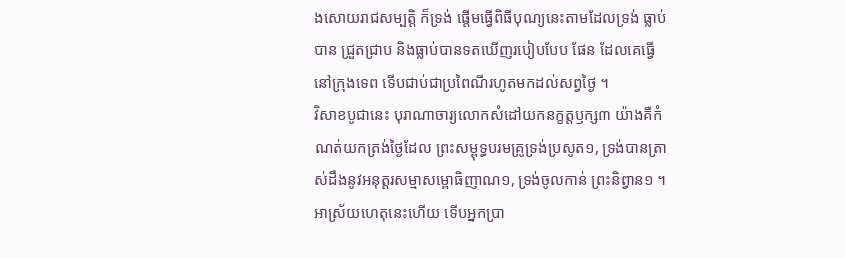ងសោយរាជសម្បត្ដិ ក៏ទ្រង់ ផ្ដើមធ្វើពិធីបុណ្យនេះតាមដែលទ្រង់ ធ្លាប់បាន ជ្រួតជ្រាប និងធ្លាប់បានទតឃើញរបៀបបែប ផែន ដែលគេធ្វើនៅក្រុងទេព ទើបជាប់ជាប្រពៃណីរហូតមកដល់សព្វថ្ងៃ ។
វិសាខបូជានេះ បុរាណាចារ្យលោកសំដៅយកនក្ខត្តឫក្ស៣ យ៉ាងគឺកំណត់យកត្រង់ថ្ងៃដែល ព្រះសម្ពុទ្ធបរមគ្រូទ្រង់ប្រសូត១, ទ្រង់បានត្រាស់ដឹងនូវអនុត្តរសម្មាសម្ពោធិញាណ១, ទ្រង់ចូលកាន់ ព្រះនិព្វាន១ ។ អាស្រ័យហេតុនេះហើយ ទើបអ្នកប្រា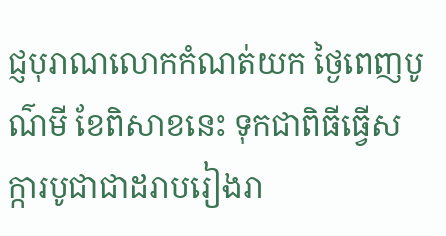ជ្ញបុរាណលោកកំណត់យក ថ្ងៃពេញបូណ៌មី ខែពិសាខនេះ ទុកជាពិធីធ្វើសក្ការបូជាជាដរាបរៀងរា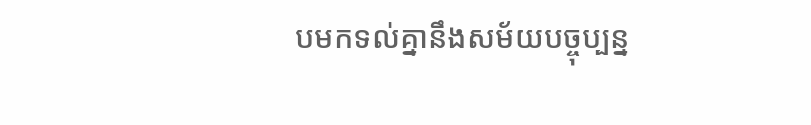បមកទល់គ្នានឹងសម័យបច្ចុប្បន្ន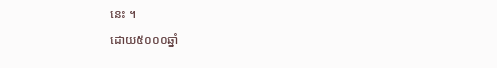នេះ ។
ដោយ៥០០០ឆ្នាំ